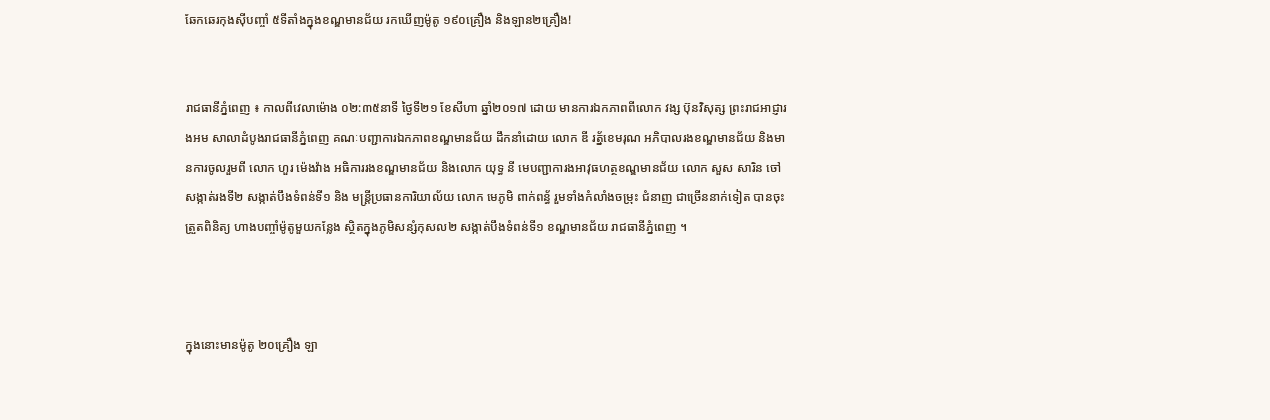ឆែកឆេរកុងសុីបញ្ចាំ ៥ទីតាំងក្នុងខណ្ឌមានជ័យ រកឃេីញម៉ូតូ ១៩០គ្រឿង និងឡាន២គ្រឿង!


រាជធានីភ្នំពេញ ៖ កាលពីវេលាម៉ោង ០២:៣៥នាទី ថ្ងៃទី២១ ខែសីហា ឆ្នាំ២០១៧ ដោយ មានការឯកភាពពីលោក វង្ស ប៊ុនវិសុត្ស ព្រះរាជអាជ្ញារងអម សាលាដំបូងរាជធានីភ្នំពេញ គណៈបញ្ជាការឯកភាពខណ្ឌមានជ័យ ដឹកនាំដោយ លោក ឌី រត្ន័ខេមរុណ អភិបាលរងខណ្ឌមានជ័យ និងមានការចូលរួមពី លោក ហួរ ម៉េងវ៉ាង អធិការរងខណ្ឌមានជ័យ និងលោក យុទ្ធ នី មេបញ្ជាការងអាវុធហត្ថខណ្ឌមានជ័យ លោក សួស សារិន ចៅសង្កាត់រងទី២ សង្កាត់បឹងទំពន់ទី១ និង មន្រ្តីប្រធានការិយាល័យ លោក មេភូមិ ពាក់ពន្ធ័ រួមទាំងកំលាំងចម្រុះ ជំនាញ ជាច្រេីននាក់ទៀត បានចុះត្រួតពិនិត្យ ហាងបញ្ចាំម៉ូតូមួយកន្លែង ស្ថិតក្នុងភូមិសន្សំកុសល២ សង្កាត់បឹងទំពន់ទី១ ខណ្ឌមានជ័យ រាជធានីភ្នំពេញ ។



ក្នុងនោះមានម៉ូតូ ២០គ្រឿង ឡា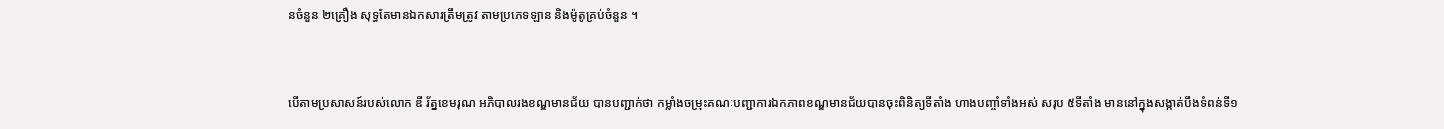នចំនួន ២គ្រឿង សុទ្ធតែមានឯកសារត្រឹមត្រូវ តាមប្រភេទឡាន និងម៉ូតូគ្រប់ចំនួន ។


បេីតាមប្រសាសន៍របស់លោក ឌី រ័ត្នខេមរុណ អភិបាលរងខណ្ឌមានជ័យ បានបញ្ជាក់ថា កម្លាំងចម្រុះគណៈបញ្ជាការឯកភាពខណ្ឌមានជ័យបានចុះពិនិត្យទីតាំង ហាងបញ្ចាំទាំងអស់ សរុប ៥ទីតាំង មាននៅក្នុងសង្កាត់បឹងទំពន់ទី១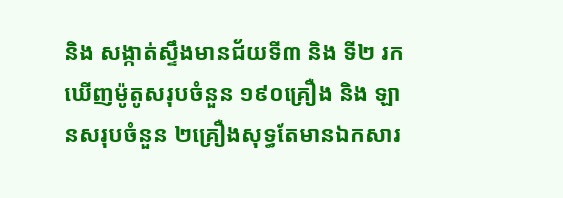និង សង្កាត់ស្ទឹងមានជ័យទី៣ និង ទី២ រកឃេីញម៉ូតូសរុបចំនួន ១៩០គ្រឿង និង ឡានសរុបចំនួន ២គ្រឿងសុទ្ធតែមានឯកសារ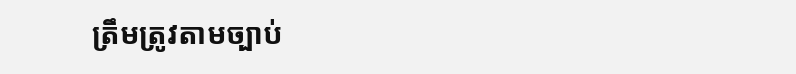ត្រឹមត្រូវតាមច្បាប់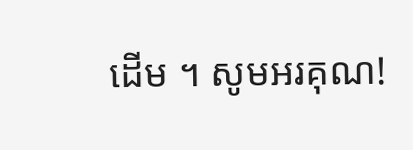ដេីម ។ សូមអរគុណ!